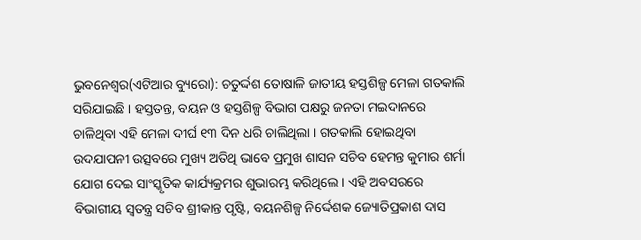ଭୁବନେଶ୍ୱର(ଏଟିଆର ବ୍ୟୁରୋ): ଚତୁର୍ଦ୍ଦଶ ତୋଷାଳି ଜାତୀୟ ହସ୍ତଶିଳ୍ପ ମେଳା ଗତକାଲି ସରିଯାଇଛି । ହସ୍ତତନ୍ତ, ବୟନ ଓ ହସ୍ତଶିଳ୍ପ ବିଭାଗ ପକ୍ଷରୁ ଜନତା ମଇଦାନରେ ଚାଳିଥିବା ଏହି ମେଳା ଦୀର୍ଘ ୧୩ ଦିନ ଧରି ଚାଲିଥିଲା । ଗତକାଲି ହୋଇଥିବା ଉଦଯାପନୀ ଉତ୍ସବରେ ମୁଖ୍ୟ ଅତିଥି ଭାବେ ପ୍ରମୁଖ ଶାସନ ସଚିବ ହେମନ୍ତ କୁମାର ଶର୍ମା ଯୋଗ ଦେଇ ସାଂସ୍କୃତିକ କାର୍ଯ୍ୟକ୍ରମର ଶୁଭାରମ୍ଭ କରିଥିଲେ । ଏହି ଅବସରରେ ବିଭାଗୀୟ ସ୍ୱତନ୍ତ୍ର ସଚିବ ଶ୍ରୀକାନ୍ତ ପୃଷ୍ଟି, ବୟନଶିଳ୍ପ ନିର୍ଦ୍ଦେଶକ ଜ୍ୟୋତିପ୍ରକାଶ ଦାସ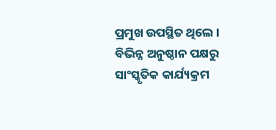ପ୍ରମୁଖ ଉପସ୍ଥିତ ଥିଲେ ।
ବିଭିନ୍ନ ଅନୁଷ୍ଠାନ ପକ୍ଷରୁ ସାଂସ୍କୃତିକ କାର୍ଯ୍ୟକ୍ରମ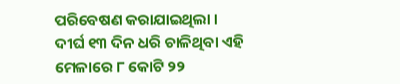ପରିବେଷଣ କରାଯାଇଥିଲା । ଦୀର୍ଘ ୧୩ ଦିନ ଧରି ଚାଳିଥିବା ଏହି ମେଳାରେ ୮ କୋଟି ୨୨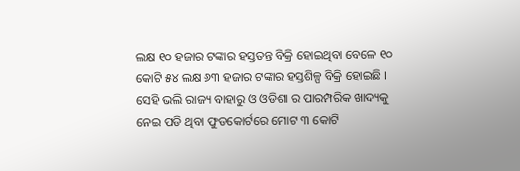ଲକ୍ଷ ୧୦ ହଜାର ଟଙ୍କାର ହସ୍ତତନ୍ତ ବିକ୍ରି ହୋଇଥିବା ବେଳେ ୧୦ କୋଟି ୫୪ ଲକ୍ଷ ୬୩ ହଜାର ଟଙ୍କାର ହସ୍ତଶିଳ୍ପ ବିକ୍ରି ହୋଇଛି । ସେହି ଭଲି ରାଜ୍ୟ ବାହାରୁ ଓ ଓଡିଶା ର ପାରମ୍ପରିକ ଖାଦ୍ୟକୁ ନେଇ ପଡି ଥିବା ଫୁଡକୋର୍ଟରେ ମୋଟ ୩ କୋଟି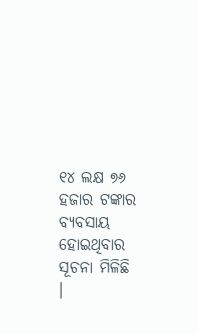୧୪ ଲକ୍ଷ ୭୬ ହଜାର ଟଙ୍କାର ବ୍ୟବସାୟ ହୋଇଥିବାର ସୂଚନା ମିଳିଛି ।